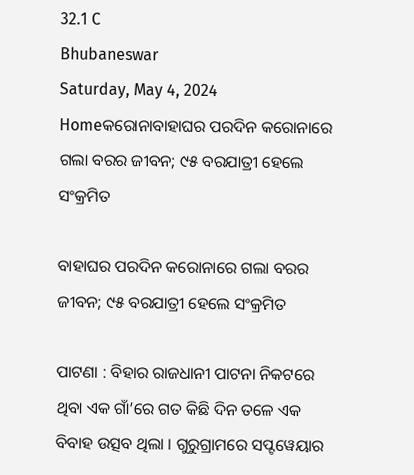32.1 C
Bhubaneswar
Saturday, May 4, 2024
Homeକରୋନାବାହାଘର ପରଦିନ କରୋନାରେ ଗଲା ବରର ଜୀବନ; ୯୫ ବରଯାତ୍ରୀ ହେଲେ ସଂକ୍ରମିତ

ବାହାଘର ପରଦିନ କରୋନାରେ ଗଲା ବରର ଜୀବନ; ୯୫ ବରଯାତ୍ରୀ ହେଲେ ସଂକ୍ରମିତ

ପାଟଣା : ବିହାର ରାଜଧାନୀ ପାଟନା ନିକଟରେ ଥିବା ଏକ ଗାଁ’ରେ ଗତ କିଛି ଦିନ ତଳେ ଏକ ବିବାହ ଉତ୍ସବ ଥିଲା । ଗୁରୁଗ୍ରାମରେ ସପ୍ଟୱେୟାର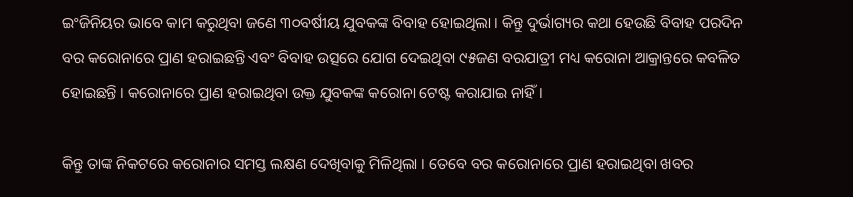ଇଂଜିନିୟର ଭାବେ କାମ କରୁଥିବା ଜଣେ ୩୦ବର୍ଷୀୟ ଯୁବକଙ୍କ ବିବାହ ହୋଇଥିଲା । କିନ୍ତୁ ଦୁର୍ଭାଗ୍ୟର କଥା ହେଉଛି ବିବାହ ପରଦିନ ବର କରୋନାରେ ପ୍ରାଣ ହରାଇଛନ୍ତି ଏବଂ ବିବାହ ଉତ୍ସରେ ଯୋଗ ଦେଇଥିବା ୯୫ଜଣ ବରଯାତ୍ରୀ ମଧ୍ୟ କରୋନା ଆକ୍ରାନ୍ତରେ କବଳିତ ହୋଇଛନ୍ତି । କରୋନାରେ ପ୍ରାଣ ହରାଇଥିବା ଉକ୍ତ ଯୁବକଙ୍କ କରୋନା ଟେଷ୍ଟ କରାଯାଇ ନାହିଁ ।

କିନ୍ତୁ ତାଙ୍କ ନିକଟରେ କରୋନାର ସମସ୍ତ ଲକ୍ଷଣ ଦେଖିବାକୁ ମିଳିଥିଲା । ତେବେ ବର କରୋନାରେ ପ୍ରାଣ ହରାଇଥିବା ଖବର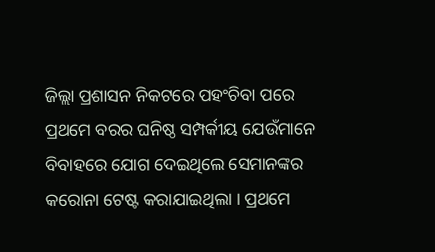ଜିଲ୍ଲା ପ୍ରଶାସନ ନିକଟରେ ପହଂଚିବା ପରେ ପ୍ରଥମେ ବରର ଘନିଷ୍ଠ ସମ୍ପର୍କୀୟ ଯେଉଁମାନେ ବିବାହରେ ଯୋଗ ଦେଇଥିଲେ ସେମାନଙ୍କର କରୋନା ଟେଷ୍ଟ କରାଯାଇଥିଲା । ପ୍ରଥମେ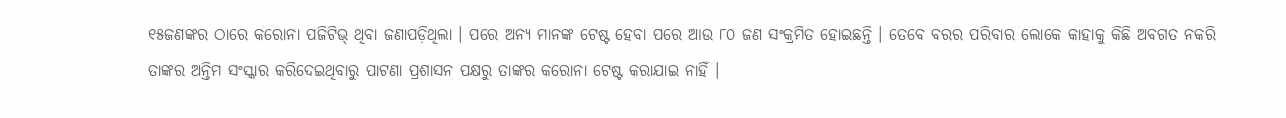୧୫ଜଣଙ୍କର ଠାରେ କରୋନା ପଜିଟିଭ୍ ଥିବା ଜଣାପଡ଼ିଥିଲା । ପରେ ଅନ୍ୟ ମାନଙ୍କ ଟେଷ୍ଟ ହେବା ପରେ ଆଉ ୮୦ ଜଣ ସଂକ୍ରମିତ ହୋଇଛନ୍ତି । ତେବେ ବରର ପରିବାର ଲୋକେ କାହାକୁ କିଛି ଅବଗତ ନକରି ତାଙ୍କର ଅନ୍ତିମ ସଂସ୍କାର କରିଦେଇଥିବାରୁ ପାଟଣା ପ୍ରଶାସନ ପକ୍ଷରୁ ତାଙ୍କର କରୋନା ଟେଷ୍ଟ କରାଯାଇ ନାହିଁ ।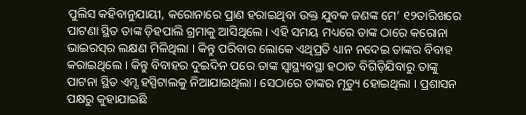ପୁଲିସ କହିବାନୁଯାୟୀ, କରୋନାରେ ପ୍ରାଣ ହରାଇଥିବା ଉକ୍ତ ଯୁବକ ଜଣଙ୍କ ମେ’ ୧୨ତାରିଖରେ ପାଟଣା ସ୍ଥିତ ତାଙ୍କ ଡ଼ିହପାଲି ଗ୍ରମାକୁ ଆସିଥିଲେ । ଏହି ସମୟ ମଧ୍ୟରେ ତାଙ୍କ ଠାରେ କରୋନା ଭାଇରସ୍‌ର ଲକ୍ଷଣ ମିଳିଥିଲା । କିନ୍ତୁ ପରିବାର ଲୋକେ ଏଥିପ୍ରତି ଧ୍ୟାନ ନଦେଇ ତାଙ୍କର ବିବାହ କରାଇଥିଲେ । କିନ୍ତୁ ବିବାହର ଦୁଇଦିନ ପରେ ତାଙ୍କ ସ୍ୱାସ୍ଥ୍ୟବସ୍ଥା ହଠାତ ବିଗିଡ଼ିଯିବାରୁ ତାଙ୍କୁ ପାଟନା ସ୍ଥିତ ଏମ୍ସ ହସ୍ପିଟାଲକୁ ନିଆଯାଇଥିଲା । ସେଠାରେ ତାଙ୍କର ମୃତ୍ୟୁ ହୋଇଥିଲା । ପ୍ରଶାସନ ପକ୍ଷରୁ କୁହାଯାଇଛି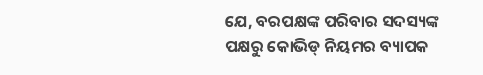ଯେ, ବରପକ୍ଷଙ୍କ ପରିବାର ସଦସ୍ୟଙ୍କ ପକ୍ଷରୁ କୋଭିଡ୍ ନିୟମର ବ୍ୟାପକ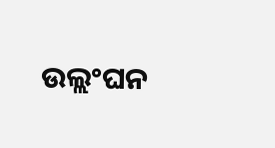ଉଲ୍ଲଂଘନ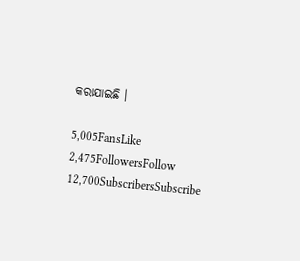କରାଯାଇଛି ।

5,005FansLike
2,475FollowersFollow
12,700SubscribersSubscribe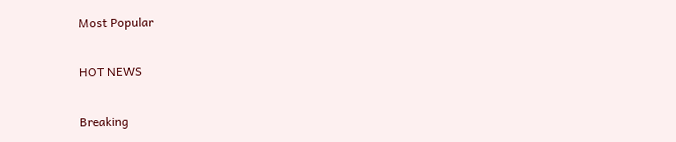Most Popular

HOT NEWS

Breaking